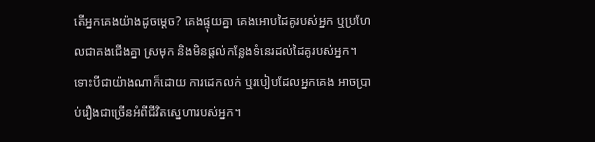តើអ្នកគេងយ៉ាងដូចម្តេច? គេងផ្ទុយគ្នា គេងអោបដៃគូរបស់អ្នក ឬប្រហែលជាគងជើងគ្នា ស្រមុក និងមិនផ្តល់កន្លែងទំនេរដល់ដៃគូរបស់អ្នក។ ទោះបីជាយ៉ាងណាក៏ដោយ ការដេកលក់ ឬរបៀបដែលអ្នកគេង អាចប្រាប់រឿងជាច្រើនអំពីជីវិតស្នេហារបស់អ្នក។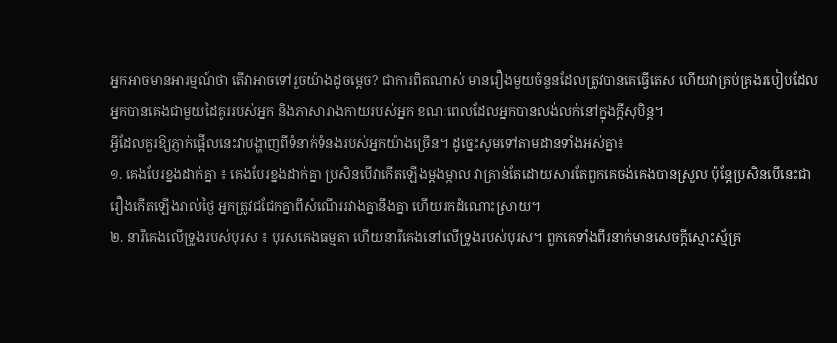អ្នកអាចមានអារម្មណ៍ថា តើវាអាចទៅរួចយ៉ាងដូចម្តេច? ជាការពិតណាស់ មានរឿងមួយចំនួនដែលត្រូវបានគេធ្វើតេស ហើយវាគ្រប់គ្រងរបៀបដែលអ្នកបានគេងជាមួយដៃគូររបស់អ្នក និងភាសារាងកាយរបស់អ្នក ខណៈពេលដែលអ្នកបានលង់លក់នៅក្នុងក្តីសុបិន្ត។
អ្វីដែលគួរឱ្យភ្ញាក់ផ្អើលនេះវាបង្ហាញពីទំនាក់ទំនងរបស់អ្នកយ៉ាងច្រើន។ ដូច្នេះសូមទៅតាមដានទាំងអស់គ្នា៖
១. គេងបែរខ្នងដាក់គ្នា ៖ គេងបែរខ្នងដាក់គ្នា ប្រសិនបើវាកើតឡើងម្តងម្កាល វាគ្រាន់តែដោយសារតែពួកគេចង់គេងបានស្រួល ប៉ុន្តែប្រសិនបើនេះជារឿងកើតឡើងរាល់ថ្ងៃ អ្នកត្រូវជជែកគ្នាពីសំណើររវាងគ្នានឹងគ្នា ហើយរកដំណោះស្រាយ។
២. នារីគេងលើទ្រូងរបស់បុរស ៖ បុរសគេងធម្មតា ហើយនារីគេងនៅលើទ្រូងរបស់បុរស។ ពួកគេទាំងពីរនាក់មានសេចក្តីស្មោះស្ម័គ្រ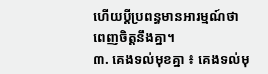ហើយប្តីប្រពន្ធមានអារម្មណ៍ថាពេញចិត្តនឹងគ្នា។
៣. គេងទល់មុខគ្នា ៖ គេងទល់មុ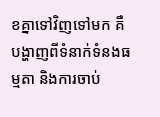ខគ្នាទៅវិញទៅមក គឺបង្ហាញពីទំនាក់ទំនងធម្មតា និងការចាប់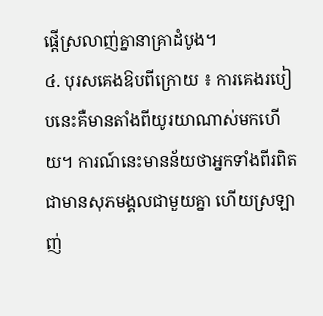ផ្តើស្រលាញ់គ្នានាគ្រាដំបូង។
៤. បុរសគេងឱបពីក្រោយ ៖ ការគេងរបៀបនេះគឺមានតាំងពីយូរយាណាស់មកហើយ។ ការណ៍នេះមានន័យថាអ្នកទាំងពីរពិតជាមានសុភមង្គលជាមួយគ្នា ហើយស្រឡាញ់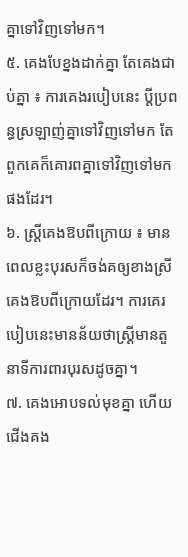គ្នាទៅវិញទៅមក។
៥. គេងបែខ្នងដាក់គ្នា តែគេងជាប់គ្នា ៖ ការគេងរបៀបនេះ ប្ដីប្រពន្ធស្រឡាញ់គ្នាទៅវិញទៅមក តែពួកគេក៏គោរពគ្នាទៅវិញទៅមកផងដែរ។
៦. ស្ត្រីគេងឱបពីក្រោយ ៖ មានពេលខ្លះបុរសក៏ចង់គឲ្យខាងស្រីគេងឱបពីក្រោយដែរ។ ការគេរបៀបនេះមានន័យថាស្រ្ដីមានតួនាទីការពារបុរសដូចគ្នា។
៧. គេងអោបទល់មុខគ្នា ហើយជើងគង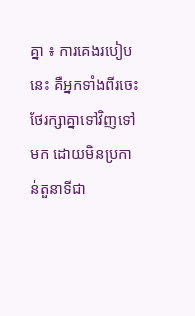គ្នា ៖ ការគេងរបៀបនេះ គឺអ្នកទាំងពីរចេះថែរក្សាគ្នាទៅវិញទៅមក ដោយមិនប្រកាន់តួនាទីជា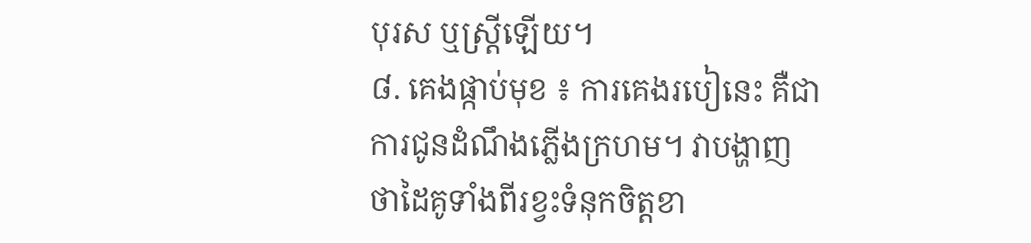បុរស ឬស្រ្តីឡើយ។
៨. គេងផ្កាប់មុខ ៖ ការគេងរបៀនេះ គឺជាការជូនដំណឹងភ្លើងក្រហម។ វាបង្ហាញថាដៃគូទាំងពីរខ្វះទំនុកចិត្តខា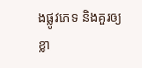ងផ្លូវភេទ និងគួរឲ្យខ្លា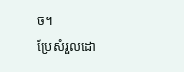ច។
ប្រែសំរួលដោ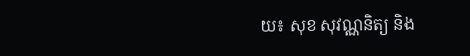យ៖ សុខ សុវណ្ណនិត្យ និង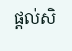ផ្តល់សិ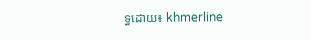ទ្ធដោយ៖ khmerline